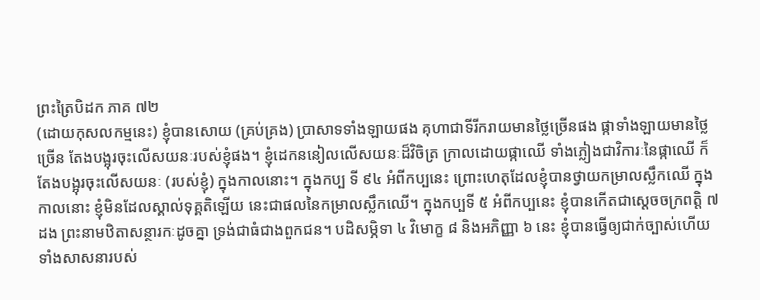ព្រះត្រៃបិដក ភាគ ៧២
(ដោយកុសលកម្មនេះ) ខ្ញុំបានសោយ (គ្រប់គ្រង) ប្រាសាទទាំងឡាយផង គុហាជាទីរីករាយមានថ្លៃច្រើនផង ផ្កាទាំងឡាយមានថ្លៃច្រើន តែងបង្អុរចុះលើសយនៈរបស់ខ្ញុំផង។ ខ្ញុំដេកននៀលលើសយនៈដ៏វិចិត្រ ក្រាលដោយផ្កាឈើ ទាំងភ្លៀងជាវិការៈនៃផ្កាឈើ ក៏តែងបង្អុរចុះលើសយនៈ (របស់ខ្ញុំ) ក្នុងកាលនោះ។ ក្នុងកប្ប ទី ៩៤ អំពីកប្បនេះ ព្រោះហេតុដែលខ្ញុំបានថ្វាយកម្រាលស្លឹកឈើ ក្នុងកាលនោះ ខ្ញុំមិនដែលស្គាល់ទុគ្គតិឡើយ នេះជាផលនៃកម្រាលស្លឹកឈើ។ ក្នុងកប្បទី ៥ អំពីកប្បនេះ ខ្ញុំបានកើតជាស្តេចចក្រពត្តិ ៧ ដង ព្រះនាមឋិតាសន្ថារកៈដូចគ្នា ទ្រង់ជាធំជាងពួកជន។ បដិសម្ភិទា ៤ វិមោក្ខ ៨ និងអភិញ្ញា ៦ នេះ ខ្ញុំបានធ្វើឲ្យជាក់ច្បាស់ហើយ ទាំងសាសនារបស់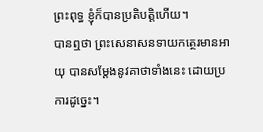ព្រះពុទ្ធ ខ្ញុំក៏បានប្រតិបត្តិហើយ។
បានឮថា ព្រះសេនាសនទាយកត្ថេរមានអាយុ បានសម្តែងនូវគាថាទាំងនេះ ដោយប្រការដូច្នេះ។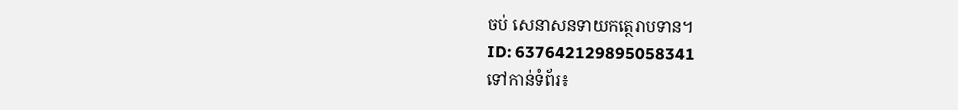ចប់ សេនាសនទាយកត្ថេរាបទាន។
ID: 637642129895058341
ទៅកាន់ទំព័រ៖